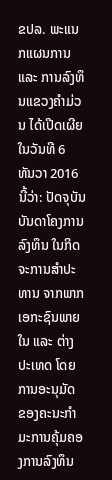ຂປລ. ພະແນກແຜນການ ແລະ ການລົງທຶນແຂວງຄໍາມ່ວນ ໄດ້ເປີດເຜີຍໃນວັນທີ 6 ທັນວາ 2016 ນີ້ວ່າ: ປັດຈຸບັນ ບັນດາໂຄງການລົງທຶນ ໃນກິດຈະການສໍາປະທານ ຈາກພາກເອກະຊົນພາຍໃນ ແລະ ຕ່າງປະເທດ ໂດຍການອະນຸມັດ ຂອງຄະນະກໍາມະການຄຸ້ມຄອງການລົງທຶນ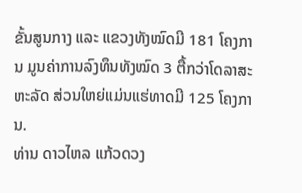ຂັ້ນສູນກາງ ແລະ ແຂວງທັງໝົດມີ 181 ໂຄງການ ມູນຄ່າການລົງທຶນທັງໝົດ 3 ຕື້ກວ່າໂດລາສະຫະລັດ ສ່ວນໃຫຍ່ແມ່ນແຮ່ທາດມີ 125 ໂຄງການ.
ທ່ານ ດາວໄຫລ ແກ້ວດວງ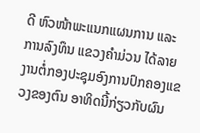ດີ ຫົວໜ້າພະແນກແຜນການ ແລະ ການລົງທຶນ ແຂວງຄໍາມ່ວນ ໄດ້ລາຍງານຕໍ່ກອງປະຊຸມອົງການປົກຄອງແຂວງຂອງຕົນ ອາທິດນີ້ກ່ຽວກັບຜົນ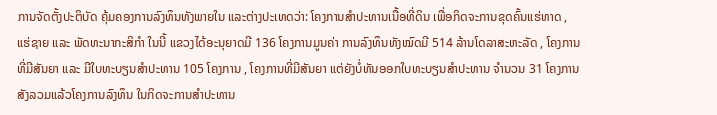ການຈັດຕັ້ງປະຕິບັດ ຄຸ້ມຄອງການລົງທຶນທັງພາຍໃນ ແລະຕ່າງປະເທດວ່າ: ໂຄງການສໍາປະທານເນື້ອທີ່ດິນ ເພື່ອກິດຈະການຂຸດຄົ້ນແຮ່ທາດ , ແຮ່ຊາຍ ແລະ ພັດທະນາກະສິກໍາ ໃນນີ້ ແຂວງໄດ້ອະນຸຍາດມີ 136 ໂຄງການມູນຄ່າ ການລົງທຶນທັງໝົດມີ 514 ລ້ານໂດລາສະຫະລັດ , ໂຄງການທີ່ມີສັນຍາ ແລະ ມີໃບທະບຽນສໍາປະທານ 105 ໂຄງການ , ໂຄງການທີ່ມີສັນຍາ ແຕ່ຍັງບໍ່ທັນອອກໃບທະບຽນສໍາປະທານ ຈໍານວນ 31 ໂຄງການ ສັງລວມແລ້ວໂຄງການລົງທຶນ ໃນກິດຈະການສໍາປະທານ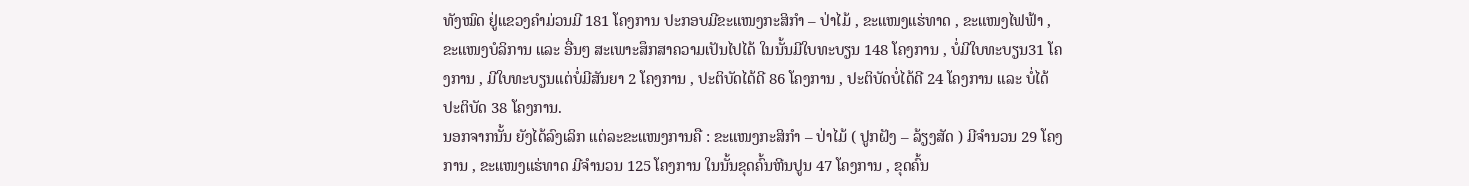ທັງໝົດ ຢູ່ແຂວງຄໍາມ່ວນມີ 181 ໂຄງການ ປະກອບມີຂະແໜງກະສິກໍາ – ປ່າໄມ້ , ຂະແໜງແຮ່ທາດ , ຂະແໜງໄຟຟ້າ , ຂະແໜງບໍລິການ ແລະ ອື່ນໆ ສະເພາະສຶກສາຄວາມເປັນໄປໄດ້ ໃນນັ້ນມີໃບທະບຽນ 148 ໂຄງການ , ບໍ່ມີໃບທະບຽນ31 ໂຄງການ , ມີໃບທະບຽນແຕ່ບໍ່ມີສັນຍາ 2 ໂຄງການ , ປະຕິບັດໄດ້ດີ 86 ໂຄງການ , ປະຕິບັດບໍ່ໄດ້ດີ 24 ໂຄງການ ແລະ ບໍ່ໄດ້ປະຕິບັດ 38 ໂຄງການ.
ນອກຈາກນັ້ນ ຍັງໄດ້ລົງເລິກ ແຕ່ລະຂະແໜງການຄື : ຂະແໜງກະສິກໍາ – ປ່າໄມ້ ( ປູກຝັງ – ລ້ຽງສັດ ) ມີຈໍານວນ 29 ໂຄງການ , ຂະແໜງແຮ່ທາດ ມີຈໍານວນ 125 ໂຄງການ ໃນນັ້ນຂຸດຄົ້ນຫີນປູນ 47 ໂຄງການ , ຂຸດຄົ້ນ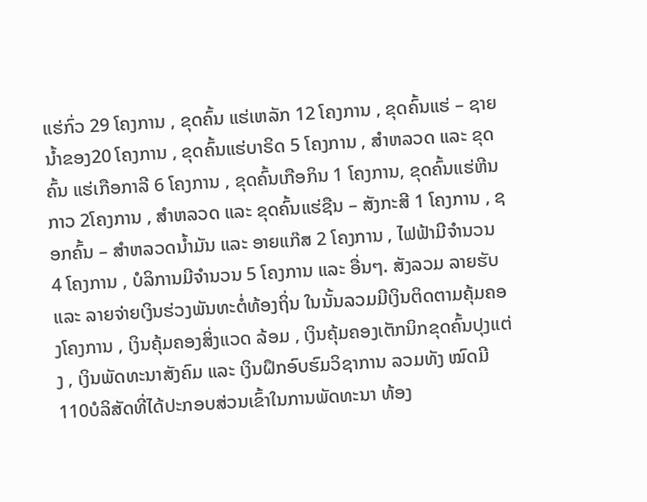ແຮ່ກົ່ວ 29 ໂຄງການ , ຂຸດຄົ້ນ ແຮ່ເຫລັກ 12 ໂຄງການ , ຂຸດຄົ້ນແຮ່ – ຊາຍນ້ຳຂອງ20 ໂຄງການ , ຂຸດຄົ້ນແຮ່ບາຣິດ 5 ໂຄງການ , ສໍາຫລວດ ແລະ ຂຸດຄົ້ນ ແຮ່ເກືອກາລີ 6 ໂຄງການ , ຂຸດຄົ້ນເກືອກິນ 1 ໂຄງການ, ຂຸດຄົ້ນແຮ່ຫີນກາວ 2ໂຄງການ , ສໍາຫລວດ ແລະ ຂຸດຄົ້ນແຮ່ຊືນ – ສັງກະສີ 1 ໂຄງການ , ຊອກຄົ້ນ – ສໍາຫລວດນ້ຳມັນ ແລະ ອາຍແກ໊ສ 2 ໂຄງການ , ໄຟຟ້າມີຈໍານວນ 4 ໂຄງການ , ບໍລິການມີຈໍານວນ 5 ໂຄງການ ແລະ ອື່ນໆ. ສັງລວມ ລາຍຮັບ ແລະ ລາຍຈ່າຍເງິນຮ່ວງພັນທະຕໍ່ທ້ອງຖິ່ນ ໃນນັ້ນລວມມີເງິນຕິດຕາມຄຸ້ມຄອງໂຄງການ , ເງິນຄຸ້ມຄອງສິ່ງແວດ ລ້ອມ , ເງິນຄຸ້ມຄອງເຕັກນິກຂຸດຄົ້ນປຸງແຕ່ງ , ເງິນພັດທະນາສັງຄົມ ແລະ ເງິນຝຶກອົບຮົມວິຊາການ ລວມທັງ ໝົດມີ 110ບໍລິສັດທີ່ໄດ້ປະກອບສ່ວນເຂົ້າໃນການພັດທະນາ ທ້ອງ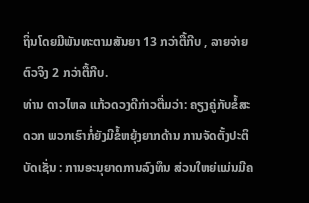ຖິ່ນໂດຍມີພັນທະຕາມສັນຍາ 13 ກວ່າຕື້ກີບ , ລາຍຈ່າຍຕົວຈິງ 2 ກວ່າຕື້ກີບ.
ທ່ານ ດາວໄຫລ ແກ້ວດວງດີກ່າວຕື່ມວ່າ: ຄຽງຄູ່ກັບຂໍ້ສະດວກ ພວກເຮົາກໍ່ຍັງມີຂໍ້ຫຍຸ້ງຍາກດ້ານ ການຈັດຕັ້ງປະຕິບັດເຊັ່ນ : ການອະນຸຍາດການລົງທຶນ ສ່ວນໃຫຍ່ແມ່ນມີຄ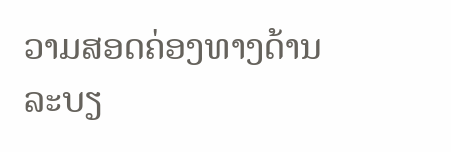ວາມສອດຄ່ອງທາງດ້ານ ລະບຽ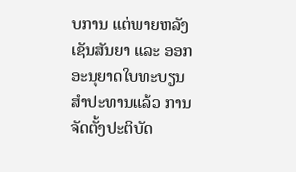ບການ ແຕ່ພາຍຫລັງເຊັນສັນຍາ ແລະ ອອກອະນຸຍາດໃບທະບຽນ ສໍາປະທານແລ້ວ ການຈັດຕັ້ງປະຕິບັດ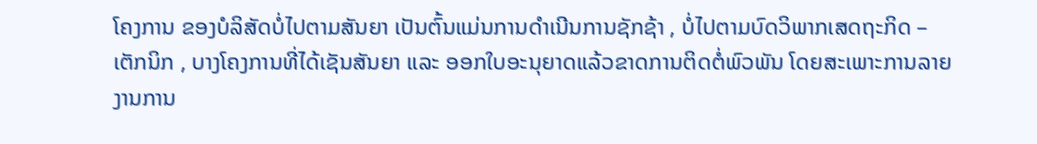ໂຄງການ ຂອງບໍລິສັດບໍ່ໄປຕາມສັນຍາ ເປັນຕົ້ນແມ່ນການດໍາເນີນການຊັກຊ້າ , ບໍ່ໄປຕາມບົດວິພາກເສດຖະກິດ – ເຕັກນິກ , ບາງໂຄງການທີ່ໄດ້ເຊັນສັນຍາ ແລະ ອອກໃບອະນຸຍາດແລ້ວຂາດການຕິດຕໍ່ພົວພັນ ໂດຍສະເພາະການລາຍງານການ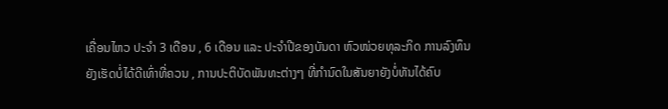ເຄື່ອນໄຫວ ປະຈໍາ 3 ເດືອນ , 6 ເດືອນ ແລະ ປະຈໍາປີຂອງບັນດາ ຫົວໜ່ວຍທຸລະກິດ ການລົງທຶນຍັງເຮັດບໍ່ໄດ້ດີເທົ່າທີ່ຄວນ , ການປະຕິບັດພັນທະຕ່າງໆ ທີ່ກໍານົດໃນສັນຍາຍັງບໍ່ທັນໄດ້ຄົບ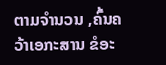ຕາມຈໍານວນ ,ຄົ້ນຄວ້າເອກະສານ ຂໍອະ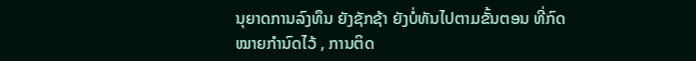ນຸຍາດການລົງທຶນ ຍັງຊັກຊ້າ ຍັງບໍ່ທັນໄປຕາມຂັ້ນຕອນ ທີ່ກົດໝາຍກໍານົດໄວ້ , ການຕິດ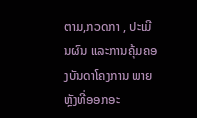ຕາມ,ກວດກາ , ປະເມີນຜົນ ແລະການຄຸ້ມຄອງບັນດາໂຄງການ ພາຍຫຼັງທີ່ອອກອະ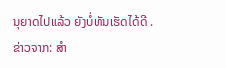ນຸຍາດໄປແລ້ວ ຍັງບໍ່ທັນເຮັດໄດ້ດີ .
ຂ່າວຈາກ: ສຳ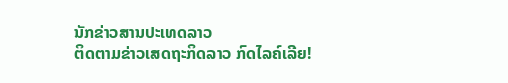ນັກຂ່າວສານປະເທດລາວ
ຕິດຕາມຂ່າວເສດຖະກິດລາວ ກົດໄລຄ໌ເລີຍ!